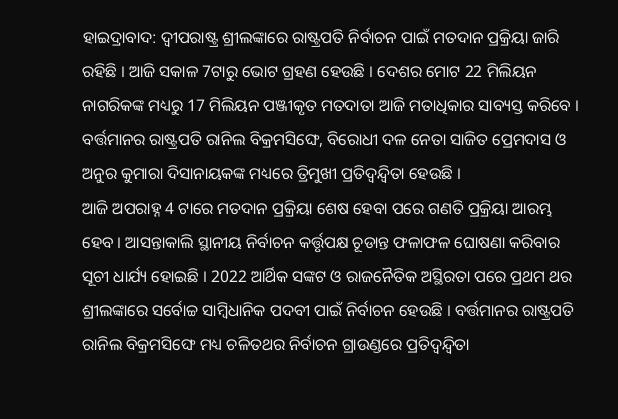ହାଇଦ୍ରାବାଦ: ଦ୍ବୀପରାଷ୍ଟ୍ର ଶ୍ରୀଲଙ୍କାରେ ରାଷ୍ଟ୍ରପତି ନିର୍ବାଚନ ପାଇଁ ମତଦାନ ପ୍ରକ୍ରିୟା ଜାରି ରହିଛି । ଆଜି ସକାଳ 7ଟାରୁ ଭୋଟ ଗ୍ରହଣ ହେଉଛି । ଦେଶର ମୋଟ 22 ମିଲିୟନ ନାଗରିକଙ୍କ ମଧ୍ୟରୁ 17 ମିଲିୟନ ପଞ୍ଜୀକୃତ ମତଦାତା ଆଜି ମତାଧିକାର ସାବ୍ୟସ୍ତ କରିବେ । ବର୍ତ୍ତମାନର ରାଷ୍ଟ୍ରପତି ରାନିଲ ବିକ୍ରମସିଙ୍ଘେ, ବିରୋଧୀ ଦଳ ନେତା ସାଜିତ ପ୍ରେମଦାସ ଓ ଅନୁର କୁମାରା ଦିସାନାୟକଙ୍କ ମଧ୍ୟରେ ତ୍ରିମୁଖୀ ପ୍ରତିଦ୍ବନ୍ଦ୍ବିତା ହେଉଛି ।
ଆଜି ଅପରାହ୍ନ 4 ଟାରେ ମତଦାନ ପ୍ରକ୍ରିୟା ଶେଷ ହେବା ପରେ ଗଣତି ପ୍ରକ୍ରିୟା ଆରମ୍ଭ ହେବ । ଆସନ୍ତାକାଲି ସ୍ଥାନୀୟ ନିର୍ବାଚନ କର୍ତ୍ତୃପକ୍ଷ ଚୂଡାନ୍ତ ଫଳାଫଳ ଘୋଷଣା କରିବାର ସୂଚୀ ଧାର୍ଯ୍ୟ ହୋଇଛି । 2022 ଆର୍ଥିକ ସଙ୍କଟ ଓ ରାଜନୈତିକ ଅସ୍ଥିରତା ପରେ ପ୍ରଥମ ଥର ଶ୍ରୀଲଙ୍କାରେ ସର୍ବୋଚ୍ଚ ସାମ୍ବିଧାନିକ ପଦବୀ ପାଇଁ ନିର୍ବାଚନ ହେଉଛି । ବର୍ତ୍ତମାନର ରାଷ୍ଟ୍ରପତି ରାନିଲ ବିକ୍ରମସିଙ୍ଘେ ମଧ୍ୟ ଚଳିତଥର ନିର୍ବାଚନ ଗ୍ରାଉଣ୍ଡରେ ପ୍ରତିଦ୍ବନ୍ଦ୍ବିତା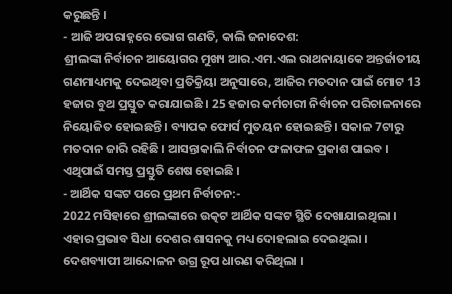କରୁଛନ୍ତି ।
- ଆଜି ଅପରାହ୍ନରେ ଭୋଗ ଗଣତି, କାଲି ଜନାଦେଶ:
ଶ୍ରୀଲଙ୍କା ନିର୍ବାଚନ ଆୟୋଗର ମୁଖ୍ୟ ଆର.ଏମ.ଏଲ ରାଥନାୟାକେ ଅନ୍ତର୍ଜାତୀୟ ଗଣମାଧ୍ୟମକୁ ଦେଇଥିବା ପ୍ରତିକ୍ରିୟା ଅନୁସାରେ, ଆଜିର ମତଦାନ ପାଇଁ ମୋଟ 13 ହଜାର ବୁଥ ପ୍ରସ୍ତୁତ କରାଯାଇଛି । 25 ହଜାର କର୍ମଚାରୀ ନିର୍ବାଚନ ପରିଚାଳନାରେ ନିୟୋଜିତ ହୋଇଛନ୍ତି । ବ୍ୟାପକ ଫୋର୍ସ ମୁତୟନ ହୋଇଛନ୍ତି । ସକାଳ 7ଟାରୁ ମତଦାନ ଜାରି ରହିଛି । ଆସନ୍ତାକାଲି ନିର୍ବାଚନ ଫଳାଫଳ ପ୍ରକାଶ ପାଇବ । ଏଥିପାଇଁ ସମସ୍ତ ପ୍ରସ୍ତୁତି ଶେଷ ହୋଇଛି ।
- ଆର୍ଥିକ ସଙ୍କଟ ପରେ ପ୍ରଥମ ନିର୍ବାଚନ:-
2022 ମସିହାରେ ଶ୍ରୀଲଙ୍କାରେ ଉତ୍କଟ ଆର୍ଥିକ ସଙ୍କଟ ସ୍ଥିତି ଦେଖାଯାଇଥିଲା । ଏହାର ପ୍ରଭାବ ସିଧା ଦେଶର ଶାସନକୁ ମଧ୍ୟ ଦୋହଲାଇ ଦେଇଥିଲା । ଦେଶବ୍ୟାପୀ ଆନ୍ଦୋଳନ ଉଗ୍ର ରୂପ ଧାରଣ କରିଥିଲା ।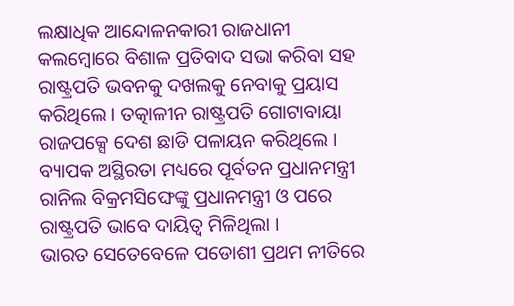ଲକ୍ଷାଧିକ ଆନ୍ଦୋଳନକାରୀ ରାଜଧାନୀ କଲମ୍ବୋରେ ବିଶାଳ ପ୍ରତିବାଦ ସଭା କରିବା ସହ ରାଷ୍ଟ୍ରପତି ଭବନକୁ ଦଖଲକୁ ନେବାକୁ ପ୍ରୟାସ କରିଥିଲେ । ତତ୍କାଳୀନ ରାଷ୍ଟ୍ରପତି ଗୋଟାବାୟା ରାଜପକ୍ସେ ଦେଶ ଛାଡି ପଳାୟନ କରିଥିଲେ । ବ୍ୟାପକ ଅସ୍ଥିରତା ମଧ୍ୟରେ ପୂର୍ବତନ ପ୍ରଧାନମନ୍ତ୍ରୀ ରାନିଲ ବିକ୍ରମସିଙ୍ଘେଙ୍କୁ ପ୍ରଧାନମନ୍ତ୍ରୀ ଓ ପରେ ରାଷ୍ଟ୍ରପତି ଭାବେ ଦାୟିତ୍ବ ମିଳିଥିଲା ।
ଭାରତ ସେତେବେଳେ ପଡୋଶୀ ପ୍ରଥମ ନୀତିରେ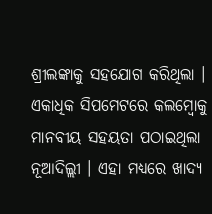ଶ୍ରୀଲଙ୍କାକୁ ସହଯୋଗ କରିଥିଲା । ଏକାଧିକ ସିପମେଟରେ କଲମ୍ବୋକୁ ମାନବୀୟ ସହୟତା ପଠାଇଥିଲା ନୂଆଦିଲ୍ଲୀ । ଏହା ମଧ୍ୟରେ ଖାଦ୍ୟ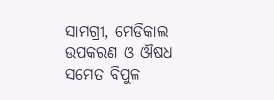ସାମଗ୍ରୀ, ମେଡିକାଲ ଉପକରଣ ଓ ଔଷଧ ସମେତ ବିପୁଳ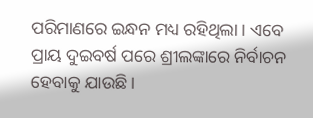ପରିମାଣରେ ଇନ୍ଧନ ମଧ୍ୟ ରହିଥିଲା । ଏବେ ପ୍ରାୟ ଦୁଇବର୍ଷ ପରେ ଶ୍ରୀଲଙ୍କାରେ ନିର୍ବାଚନ ହେବାକୁ ଯାଉଛି ।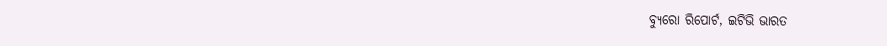ବ୍ୟୁରୋ ରିପୋର୍ଟ, ଇଟିଭି ଭାରତ